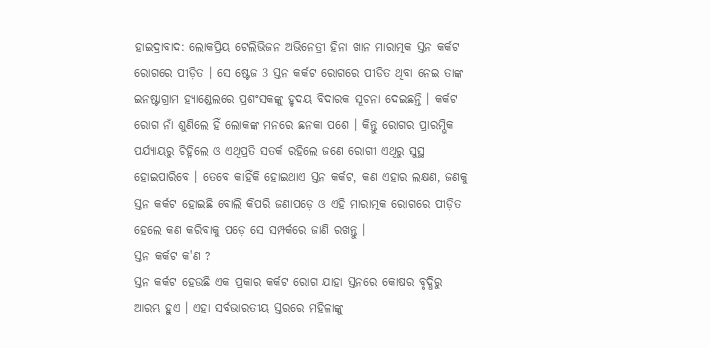ହାଇଦ୍ରାବାଦ: ଲୋକପ୍ରିୟ ଟେଲିଭିଜନ ଅଭିନେତ୍ରୀ ହିନା ଖାନ ମାରାତ୍ମକ ସ୍ତନ କର୍କଟ ରୋଗରେ ପୀଡ଼ିତ । ସେ ଷ୍ଟେଜ 3 ସ୍ତନ କର୍କଟ ରୋଗରେ ପୀଡିତ ଥିବା ନେଇ ତାଙ୍କ ଇନଷ୍ଟାଗ୍ରାମ ହ୍ୟାଣ୍ଡେଲରେ ପ୍ରଶଂସକଙ୍କୁ ହୃଦୟ ବିଦାରକ ସୂଚନା ଦେଇଛନ୍ତି । କର୍କଟ ରୋଗ ନାଁ ଶୁଣିଲେ ହିଁ ଲୋକଙ୍କ ମନରେ ଛନକା ପଶେ । କିନ୍ତୁ ରୋଗର ପ୍ରାରମ୍ଭିକ ପର୍ଯ୍ୟାୟରୁ ଚିହ୍ନିଲେ ଓ ଏଥିପ୍ରତି ସତର୍କ ରହିଲେ ଜଣେ ରୋଗୀ ଏଥିରୁ ସୁସ୍ଥ ହୋଇପାରିବେ । ତେବେ କାହିଁକି ହୋଇଥାଏ ସ୍ତନ କର୍କଟ, କଣ ଏହାର ଲକ୍ଷଣ, ଜଣକୁ ସ୍ତନ କର୍କଟ ହୋଇଛି ବୋଲି କିପରି ଜଣାପଡ଼େ ଓ ଏହି ମାରାତ୍ମକ ରୋଗରେ ପୀଡ଼ିତ ହେଲେ କଣ କରିବାକୁ ପଡ଼େ ସେ ସମ୍ପର୍କରେ ଜାଣି ରଖନ୍ତୁ ।
ସ୍ତନ କର୍କଟ କ'ଣ ?
ସ୍ତନ କର୍କଟ ହେଉଛି ଏକ ପ୍ରକାର କର୍କଟ ରୋଗ ଯାହା ସ୍ତନରେ କୋଷର ବୃଦ୍ଧିରୁ ଆରମ୍ଭ ହୁଏ । ଏହା ସର୍ବଭାରତୀୟ ସ୍ତରରେ ମହିଳାଙ୍କୁ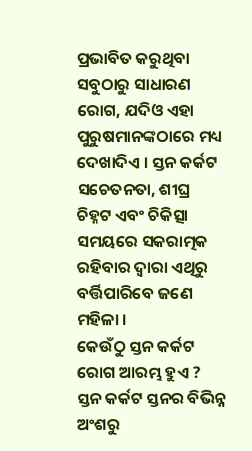ପ୍ରଭାବିତ କରୁଥିବା ସବୁଠାରୁ ସାଧାରଣ ରୋଗ, ଯଦିଓ ଏହା ପୁରୁଷମାନଙ୍କଠାରେ ମଧ୍ୟ ଦେଖାଦିଏ । ସ୍ତନ କର୍କଟ ସଚେତନତା, ଶୀଘ୍ର ଚିହ୍ନଟ ଏବଂ ଚିକିତ୍ସା ସମୟରେ ସକରାତ୍ମକ ରହିବାର ଦ୍ବାରା ଏଥିରୁ ବର୍ତ୍ତିପାରିବେ ଜଣେ ମହିଳା ।
କେଉଁଠୁ ସ୍ତନ କର୍କଟ ରୋଗ ଆରମ୍ଭ ହୁଏ ?
ସ୍ତନ କର୍କଟ ସ୍ତନର ବିଭିନ୍ନ ଅଂଶରୁ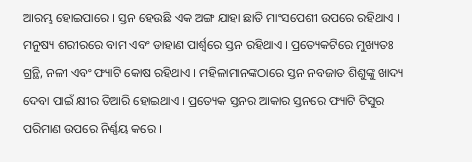ଆରମ୍ଭ ହୋଇପାରେ । ସ୍ତନ ହେଉଛି ଏକ ଅଙ୍ଗ ଯାହା ଛାତି ମାଂସପେଶୀ ଉପରେ ରହିଥାଏ । ମନୁଷ୍ୟ ଶରୀରରେ ବାମ ଏବଂ ଡାହାଣ ପାର୍ଶ୍ବରେ ସ୍ତନ ରହିଥାଏ । ପ୍ରତ୍ୟେକଟିରେ ମୁଖ୍ୟତଃ ଗ୍ରନ୍ଥି, ନଳୀ ଏବଂ ଫ୍ୟାଟି କୋଷ ରହିଥାଏ । ମହିଳାମାନଙ୍କଠାରେ ସ୍ତନ ନବଜାତ ଶିଶୁଙ୍କୁ ଖାଦ୍ୟ ଦେବା ପାଇଁ କ୍ଷୀର ତିଆରି ହୋଇଥାଏ । ପ୍ରତ୍ୟେକ ସ୍ତନର ଆକାର ସ୍ତନରେ ଫ୍ୟାଟି ଟିସୁର ପରିମାଣ ଉପରେ ନିର୍ଣ୍ଣୟ କରେ ।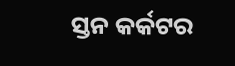ସ୍ତନ କର୍କଟର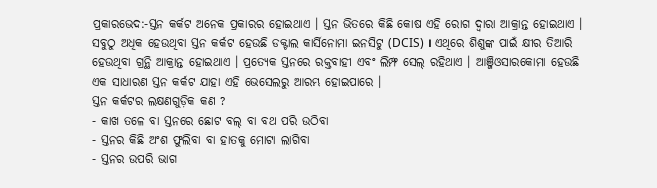ପ୍ରକାରଭେଦ:-ସ୍ତନ କର୍କଟ ଅନେକ ପ୍ରକାରର ହୋଇଥାଏ । ସ୍ତନ ଭିତରେ କିଛି କୋଷ ଏହି ରୋଗ ଦ୍ବାରା ଆକ୍ରାନ୍ତ ହୋଇଥାଏ । ସବୁଠୁ ଅଧିକ ହେଉଥିବା ସ୍ତନ କର୍କଟ ହେଉଛି ଡକ୍ଟାଲ କାର୍ସିନୋମା ଇନସିଟୁ (DCIS) । ଏଥିରେ ଶିଶୁଙ୍କ ପାଇଁ କ୍ଷୀର ତିଆରି ହେଉଥିବା ଗ୍ରନ୍ଥି ଆକ୍ରାନ୍ତ ହୋଇଥାଏ । ପ୍ରତ୍ୟେକ ସ୍ତନରେ ରକ୍ତବାହୀ ଏବଂ ଲିମ୍ଫ ସେଲ୍ ରହିଥାଏ । ଆଞ୍ଜିଓସାରକୋମା ହେଉଛି ଏକ ସାଧାରଣ ସ୍ତନ କର୍କଟ ଯାହା ଏହି ଭେସେଲରୁ ଆରମ୍ଭ ହୋଇପାରେ ।
ସ୍ତନ କର୍କଟର ଲକ୍ଷଣଗୁଡ଼ିକ କଣ ?
- କାଖ ତଳେ ବା ସ୍ତନରେ ଛୋଟ ବଲ୍ ବା ବଥ ପରି ଉଠିବା
- ସ୍ତନର କିଛି ଅଂଶ ଫୁଲିବା ବା ହାତକୁ ମୋଟା ଲାଗିବା
- ସ୍ତନର ଉପରି ଭାଗ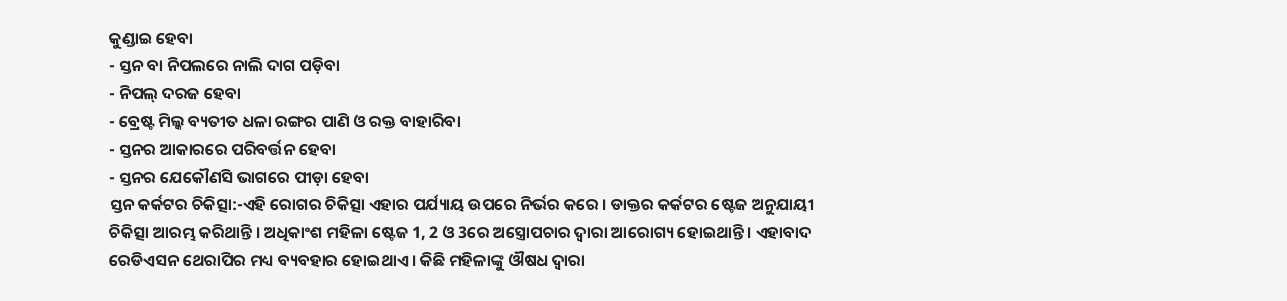କୁଣ୍ଡାଇ ହେବା
- ସ୍ତନ ବା ନିପଲରେ ନାଲି ଦାଗ ପଡ଼ିବା
- ନିପଲ୍ ଦରଜ ହେବା
- ବ୍ରେଷ୍ଟ ମିଲ୍କ ବ୍ୟତୀତ ଧଳା ରଙ୍ଗର ପାଣି ଓ ରକ୍ତ ବାହାରିବା
- ସ୍ତନର ଆକାରରେ ପରିବର୍ତ୍ତନ ହେବା
- ସ୍ତନର ଯେକୌଣସି ଭାଗରେ ପୀଡ଼ା ହେବା
ସ୍ତନ କର୍କଟର ଚିକିତ୍ସା:-ଏହି ରୋଗର ଚିକିତ୍ସା ଏହାର ପର୍ଯ୍ୟାୟ ଉପରେ ନିର୍ଭର କରେ । ଡାକ୍ତର କର୍କଟର ଷ୍ଟେଜ ଅନୁଯାୟୀ ଚିକିତ୍ସା ଆରମ୍ଭ କରିଥାନ୍ତି । ଅଧିକାଂଶ ମହିଳା ଷ୍ଟେଜ 1, 2 ଓ 3ରେ ଅସ୍ତ୍ରୋପଚାର ଦ୍ବାରା ଆରୋଗ୍ୟ ହୋଇଥାନ୍ତି । ଏହାବାଦ ରେଡିଏସନ ଥେରାପିର ମଧ୍ୟ ବ୍ୟବହାର ହୋଇଥାଏ । କିଛି ମହିଳାଙ୍କୁ ଔଷଧ ଦ୍ବାରା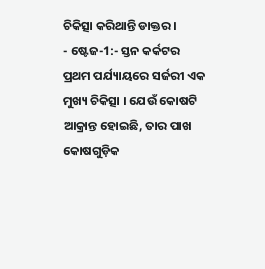ଚିକିତ୍ସା କରିଥାନ୍ତି ଡାକ୍ତର ।
- ଷ୍ଟେଜ-1:- ସ୍ତନ କର୍କଟର ପ୍ରଥମ ପର୍ଯ୍ୟାୟରେ ସର୍ଜରୀ ଏକ ମୁଖ୍ୟ ଚିକିତ୍ସା । ଯେଉଁ କୋଷଟି ଆକ୍ରାନ୍ତ ହୋଇଛି, ତାର ପାଖ କୋଷଗୁଡ଼ିକ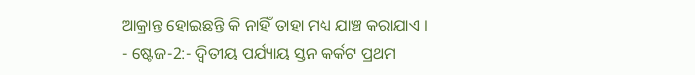ଆକ୍ରାନ୍ତ ହୋଇଛନ୍ତି କି ନାହିଁ ତାହା ମଧ୍ୟ ଯାଞ୍ଚ କରାଯାଏ ।
- ଷ୍ଟେଜ-2:- ଦ୍ବିତୀୟ ପର୍ଯ୍ୟାୟ ସ୍ତନ କର୍କଟ ପ୍ରଥମ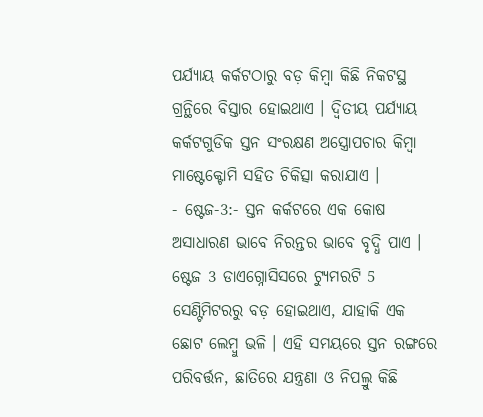ପର୍ଯ୍ୟାୟ କର୍କଟଠାରୁ ବଡ଼ କିମ୍ବା କିଛି ନିକଟସ୍ଥ ଗ୍ରନ୍ଥିରେ ବିସ୍ତାର ହୋଇଥାଏ । ଦ୍ବିତୀୟ ପର୍ଯ୍ୟାୟ କର୍କଟଗୁଡିକ ସ୍ତନ ସଂରକ୍ଷଣ ଅସ୍ତ୍ରୋପଚାର କିମ୍ବା ମାଷ୍ଟେକ୍ଟୋମି ସହିତ ଚିକିତ୍ସା କରାଯାଏ ।
- ଷ୍ଟେଜ-3:- ସ୍ତନ କର୍କଟରେ ଏକ କୋଷ ଅସାଧାରଣ ଭାବେ ନିରନ୍ତର ଭାବେ ବୃଦ୍ଧି ପାଏ । ଷ୍ଟେଜ 3 ଡାଏଗ୍ନୋସିସରେ ଟ୍ୟୁମରଟି 5 ସେଣ୍ଟିମିଟରରୁ ବଡ଼ ହୋଇଥାଏ, ଯାହାକି ଏକ ଛୋଟ ଲେମ୍ବୁ ଭଳି । ଏହି ସମୟରେ ସ୍ତନ ରଙ୍ଗରେ ପରିବର୍ତ୍ତନ, ଛାତିରେ ଯନ୍ତ୍ରଣା ଓ ନିପଲ୍ରୁ କିଛି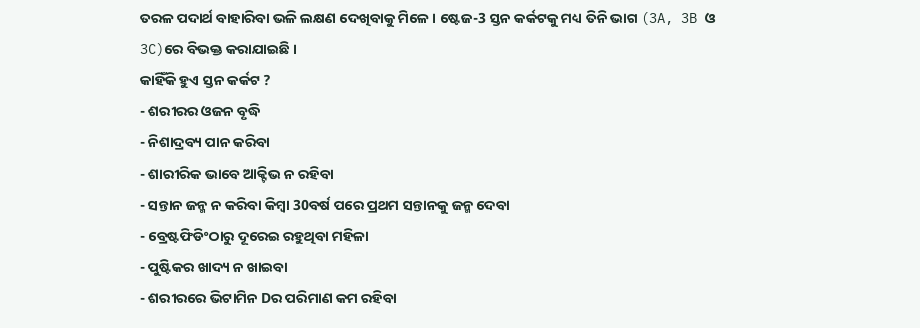ତରଳ ପଦାର୍ଥ ବାହାରିବା ଭଳି ଲକ୍ଷଣ ଦେଖିବାକୁ ମିଳେ । ଷ୍ଟେଜ-3 ସ୍ତନ କର୍କଟକୁ ମଧ୍ୟ ତିନି ଭାଗ (3A, 3B ଓ 3C)ରେ ବିଭକ୍ତ କରାଯାଇଛି ।
କାହିଁକି ହୁଏ ସ୍ତନ କର୍କଟ ?
- ଶରୀରର ଓଜନ ବୃଦ୍ଧି
- ନିଶାଦ୍ରବ୍ୟ ପାନ କରିବା
- ଶାରୀରିକ ଭାବେ ଆକ୍ଟିଭ ନ ରହିବା
- ସନ୍ତାନ ଜନ୍ମ ନ କରିବା କିମ୍ବା 30ବର୍ଷ ପରେ ପ୍ରଥମ ସନ୍ତାନକୁ ଜନ୍ମ ଦେବା
- ବ୍ରେଷ୍ଟଫିଡିଂଠାରୁ ଦୂରେଇ ରହୁଥିବା ମହିଳା
- ପୁଷ୍ଟିକର ଖାଦ୍ୟ ନ ଖାଇବା
- ଶରୀରରେ ଭିଟାମିନ Dର ପରିମାଣ କମ ରହିବା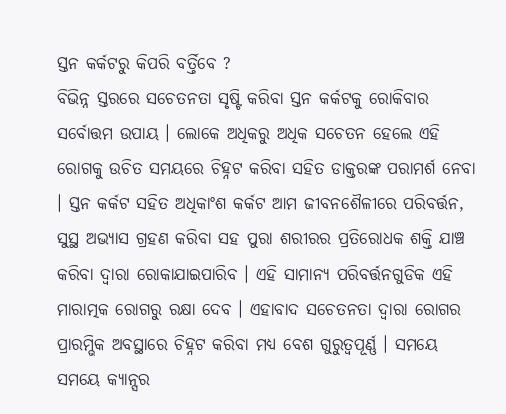ସ୍ତନ କର୍କଟରୁ କିପରି ବର୍ତ୍ତିବେ ?
ବିଭିନ୍ନ ସ୍ତରରେ ସଚେତନତା ସୃଷ୍ଟି କରିବା ସ୍ତନ କର୍କଟକୁ ରୋକିବାର ସର୍ବୋତ୍ତମ ଉପାୟ । ଲୋକେ ଅଧିକରୁ ଅଧିକ ସଚେତନ ହେଲେ ଏହି ରୋଗକୁ ଉଚିତ ସମୟରେ ଚିହ୍ନଟ କରିବା ସହିତ ଡାକ୍ତରଙ୍କ ପରାମର୍ଶ ନେବା । ସ୍ତନ କର୍କଟ ସହିତ ଅଧିକାଂଶ କର୍କଟ ଆମ ଜୀବନଶୈଳୀରେ ପରିବର୍ତ୍ତନ, ସୁସ୍ଥ ଅଭ୍ୟାସ ଗ୍ରହଣ କରିବା ସହ ପୁରା ଶରୀରର ପ୍ରତିରୋଧକ ଶକ୍ତି ଯାଞ୍ଚ କରିବା ଦ୍ବାରା ରୋକାଯାଇପାରିବ । ଏହି ସାମାନ୍ୟ ପରିବର୍ତ୍ତନଗୁଡିକ ଏହି ମାରାତ୍ମକ ରୋଗରୁ ରକ୍ଷା ଦେବ । ଏହାବାଦ ସଚେତନତା ଦ୍ବାରା ରୋଗର ପ୍ରାରମ୍ଭିକ ଅବସ୍ଥାରେ ଚିହ୍ନଟ କରିବା ମଧ୍ୟ ବେଶ ଗୁରୁତ୍ବପୂର୍ଣ୍ଣ । ସମୟେ ସମୟେ କ୍ୟାନ୍ସର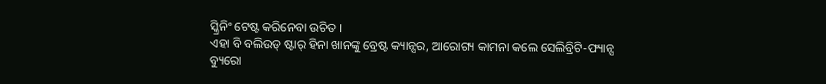ସ୍କ୍ରିନିଂ ଟେଷ୍ଟ କରିନେବା ଉଚିତ ।
ଏହା ବି ବଲିଉଡ୍ ଷ୍ଟାର୍ ହିନା ଖାନଙ୍କୁ ବ୍ରେଷ୍ଟ କ୍ୟାନ୍ସର, ଆରୋଗ୍ୟ କାମନା କଲେ ସେଲିବ୍ରିଟି-ଫ୍ୟାନ୍ସ
ବ୍ୟୁରୋ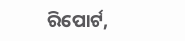ରିପୋର୍ଟ,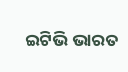ଇଟିଭି ଭାରତ